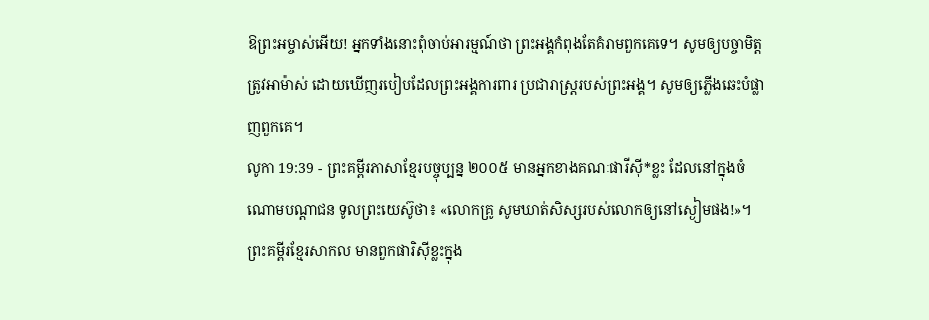ឱព្រះអម្ចាស់អើយ! អ្នកទាំងនោះពុំចាប់អារម្មណ៍ថា ព្រះអង្គកំពុងតែគំរាមពួកគេទេ។ សូមឲ្យបច្ចាមិត្តត្រូវអាម៉ាស់ ដោយឃើញរបៀបដែលព្រះអង្គការពារ ប្រជារាស្ដ្ររបស់ព្រះអង្គ។ សូមឲ្យភ្លើងឆេះបំផ្លាញពួកគេ។
លូកា 19:39 - ព្រះគម្ពីរភាសាខ្មែរបច្ចុប្បន្ន ២០០៥ មានអ្នកខាងគណៈផារីស៊ី*ខ្លះ ដែលនៅក្នុងចំណោមបណ្ដាជន ទូលព្រះយេស៊ូថា៖ «លោកគ្រូ សូមឃាត់សិស្សរបស់លោកឲ្យនៅស្ងៀមផង!»។ ព្រះគម្ពីរខ្មែរសាកល មានពួកផារិស៊ីខ្លះក្នុង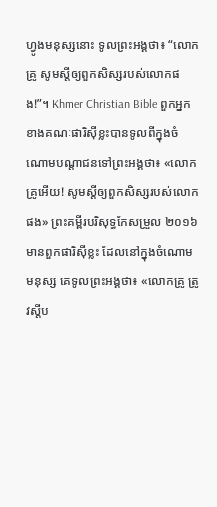ហ្វូងមនុស្សនោះ ទូលព្រះអង្គថា៖ “លោកគ្រូ សូមស្ដីឲ្យពួកសិស្សរបស់លោកផង!”។ Khmer Christian Bible ពួកអ្នកខាងគណៈផារិស៊ីខ្លះបានទូលពីក្នុងចំណោមបណ្ដាជនទៅព្រះអង្គថា៖ «លោកគ្រូអើយ! សូមស្ដីឲ្យពួកសិស្សរបស់លោកផង» ព្រះគម្ពីរបរិសុទ្ធកែសម្រួល ២០១៦ មានពួកផារិស៊ីខ្លះ ដែលនៅក្នុងចំណោមមនុស្ស គេទូលព្រះអង្គថា៖ «លោកគ្រូ ត្រូវស្តីប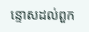ន្ទោសដល់ពួក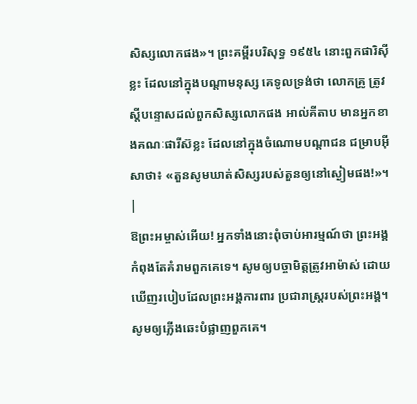សិស្សលោកផង»។ ព្រះគម្ពីរបរិសុទ្ធ ១៩៥៤ នោះពួកផារិស៊ីខ្លះ ដែលនៅក្នុងបណ្តាមនុស្ស គេទូលទ្រង់ថា លោកគ្រូ ត្រូវស្តីបន្ទោសដល់ពួកសិស្សលោកផង អាល់គីតាប មានអ្នកខាងគណៈផារីស៊ខ្លះ ដែលនៅក្នុងចំណោមបណ្ដាជន ជម្រាបអ៊ីសាថា៖ «តួនសូមឃាត់សិស្សរបស់តួនឲ្យនៅស្ងៀមផង!»។ |
ឱព្រះអម្ចាស់អើយ! អ្នកទាំងនោះពុំចាប់អារម្មណ៍ថា ព្រះអង្គកំពុងតែគំរាមពួកគេទេ។ សូមឲ្យបច្ចាមិត្តត្រូវអាម៉ាស់ ដោយឃើញរបៀបដែលព្រះអង្គការពារ ប្រជារាស្ដ្ររបស់ព្រះអង្គ។ សូមឲ្យភ្លើងឆេះបំផ្លាញពួកគេ។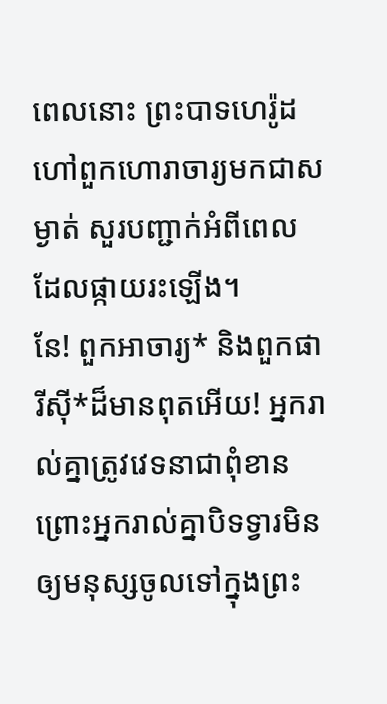ពេលនោះ ព្រះបាទហេរ៉ូដហៅពួកហោរាចារ្យមកជាសម្ងាត់ សួរបញ្ជាក់អំពីពេលដែលផ្កាយរះឡើង។
នែ! ពួកអាចារ្យ* និងពួកផារីស៊ី*ដ៏មានពុតអើយ! អ្នករាល់គ្នាត្រូវវេទនាជាពុំខាន ព្រោះអ្នករាល់គ្នាបិទទ្វារមិនឲ្យមនុស្សចូលទៅក្នុងព្រះ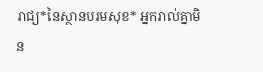រាជ្យ*នៃស្ថានបរមសុខ* អ្នករាល់គ្នាមិន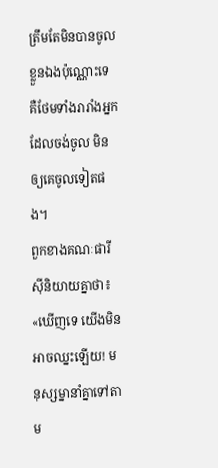ត្រឹមតែមិនបានចូលខ្លួនឯងប៉ុណ្ណោះទេ គឺថែមទាំងរារាំងអ្នកដែលចង់ចូល មិនឲ្យគេចូលទៀតផង។
ពួកខាងគណៈផារីស៊ីនិយាយគ្នាថា៖ «ឃើញទេ យើងមិនអាចឈ្នះឡើយ! មនុស្សម្នានាំគ្នាទៅតាម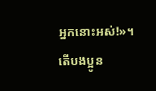អ្នកនោះអស់!»។
តើបងប្អូន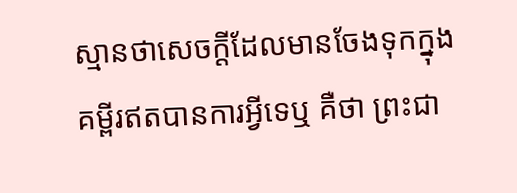ស្មានថាសេចក្ដីដែលមានចែងទុកក្នុងគម្ពីរឥតបានការអ្វីទេឬ គឺថា ព្រះជា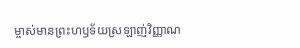ម្ចាស់មានព្រះហឫទ័យស្រឡាញ់វិញ្ញាណ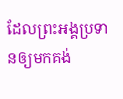ដែលព្រះអង្គប្រទានឲ្យមកគង់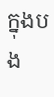ក្នុងបង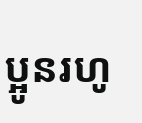ប្អូនរហូ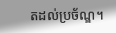តដល់ប្រច័ណ្ឌ។